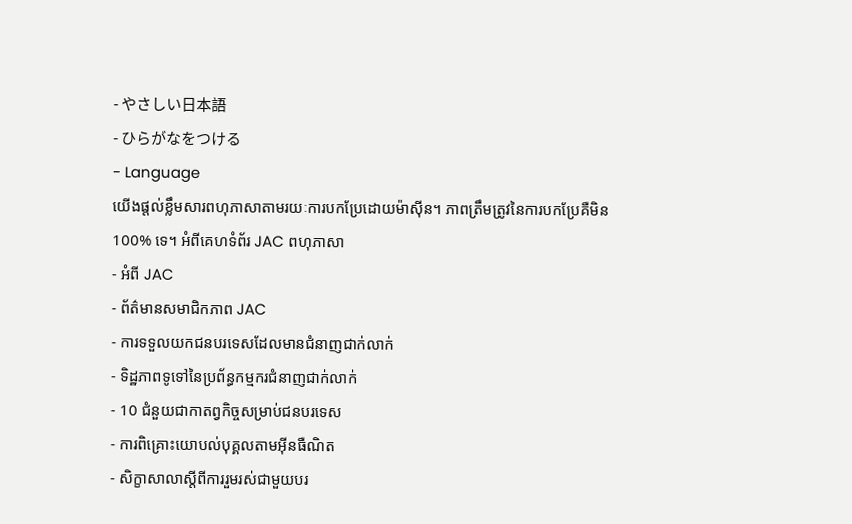- やさしい日本語
- ひらがなをつける
- Language
យើងផ្តល់ខ្លឹមសារពហុភាសាតាមរយៈការបកប្រែដោយម៉ាស៊ីន។ ភាពត្រឹមត្រូវនៃការបកប្រែគឺមិន 100% ទេ។ អំពីគេហទំព័រ JAC ពហុភាសា
- អំពី JAC
- ព័ត៌មានសមាជិកភាព JAC
- ការទទួលយកជនបរទេសដែលមានជំនាញជាក់លាក់
- ទិដ្ឋភាពទូទៅនៃប្រព័ន្ធកម្មករជំនាញជាក់លាក់
- 10 ជំនួយជាកាតព្វកិច្ចសម្រាប់ជនបរទេស
- ការពិគ្រោះយោបល់បុគ្គលតាមអ៊ីនធឺណិត
- សិក្ខាសាលាស្តីពីការរួមរស់ជាមួយបរ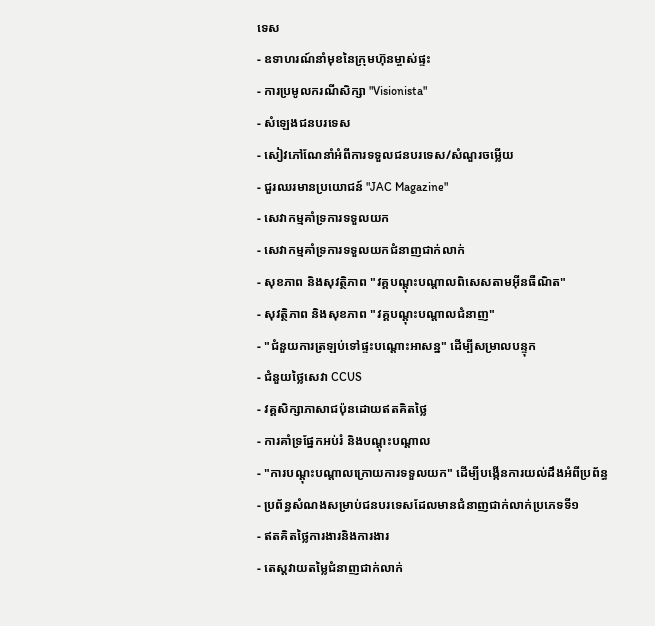ទេស
- ឧទាហរណ៍នាំមុខនៃក្រុមហ៊ុនម្ចាស់ផ្ទះ
- ការប្រមូលករណីសិក្សា "Visionista"
- សំឡេងជនបរទេស
- សៀវភៅណែនាំអំពីការទទួលជនបរទេស/សំណួរចម្លើយ
- ជួរឈរមានប្រយោជន៍ "JAC Magazine"
- សេវាកម្មគាំទ្រការទទួលយក
- សេវាកម្មគាំទ្រការទទួលយកជំនាញជាក់លាក់
- សុខភាព និងសុវត្ថិភាព "វគ្គបណ្តុះបណ្តាលពិសេសតាមអ៊ីនធឺណិត"
- សុវត្ថិភាព និងសុខភាព "វគ្គបណ្តុះបណ្តាលជំនាញ"
- "ជំនួយការត្រឡប់ទៅផ្ទះបណ្តោះអាសន្ន" ដើម្បីសម្រាលបន្ទុក
- ជំនួយថ្លៃសេវា CCUS
- វគ្គសិក្សាភាសាជប៉ុនដោយឥតគិតថ្លៃ
- ការគាំទ្រផ្នែកអប់រំ និងបណ្តុះបណ្តាល
- "ការបណ្តុះបណ្តាលក្រោយការទទួលយក" ដើម្បីបង្កើនការយល់ដឹងអំពីប្រព័ន្ធ
- ប្រព័ន្ធសំណងសម្រាប់ជនបរទេសដែលមានជំនាញជាក់លាក់ប្រភេទទី១
- ឥតគិតថ្លៃការងារនិងការងារ
- តេស្តវាយតម្លៃជំនាញជាក់លាក់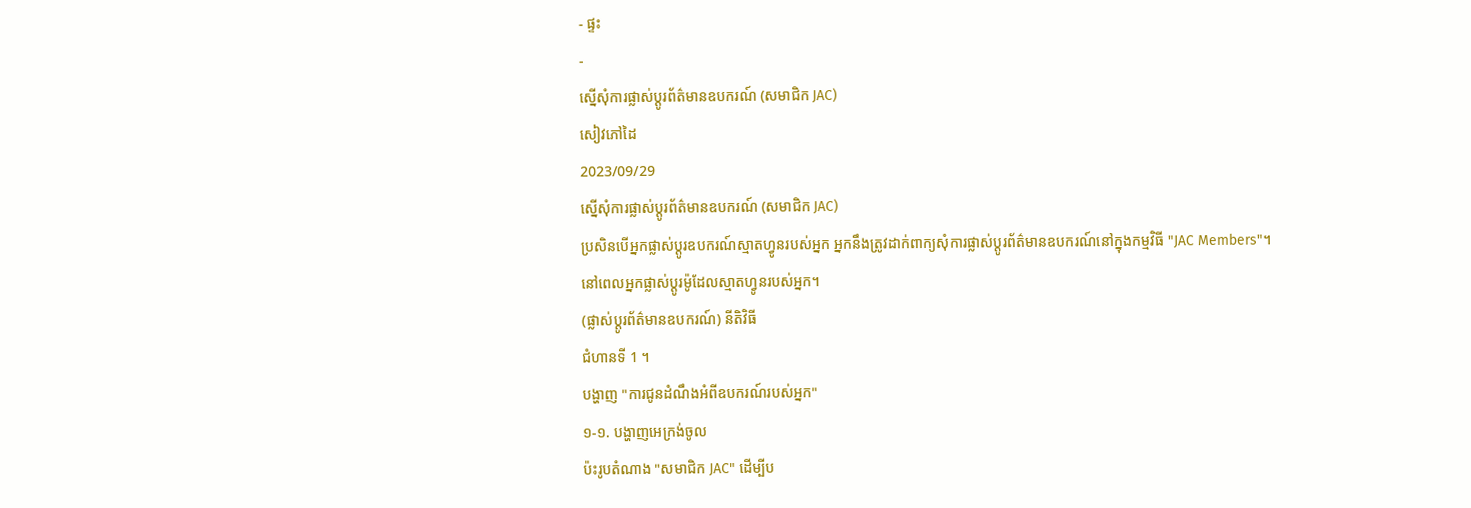- ផ្ទះ
-
ស្នើសុំការផ្លាស់ប្តូរព័ត៌មានឧបករណ៍ (សមាជិក JAC)
សៀវភៅដៃ
2023/09/29
ស្នើសុំការផ្លាស់ប្តូរព័ត៌មានឧបករណ៍ (សមាជិក JAC)
ប្រសិនបើអ្នកផ្លាស់ប្តូរឧបករណ៍ស្មាតហ្វូនរបស់អ្នក អ្នកនឹងត្រូវដាក់ពាក្យសុំការផ្លាស់ប្តូរព័ត៌មានឧបករណ៍នៅក្នុងកម្មវិធី "JAC Members"។
នៅពេលអ្នកផ្លាស់ប្តូរម៉ូដែលស្មាតហ្វូនរបស់អ្នក។
(ផ្លាស់ប្តូរព័ត៌មានឧបករណ៍) នីតិវិធី
ជំហានទី 1 ។
បង្ហាញ "ការជូនដំណឹងអំពីឧបករណ៍របស់អ្នក"
១-១. បង្ហាញអេក្រង់ចូល
ប៉ះរូបតំណាង "សមាជិក JAC" ដើម្បីប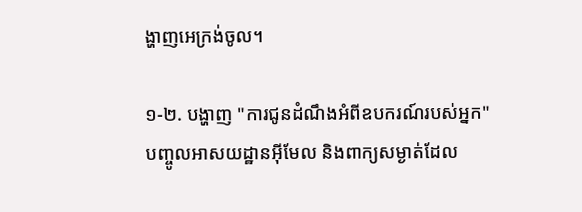ង្ហាញអេក្រង់ចូល។

១-២. បង្ហាញ "ការជូនដំណឹងអំពីឧបករណ៍របស់អ្នក"
បញ្ចូលអាសយដ្ឋានអ៊ីមែល និងពាក្យសម្ងាត់ដែល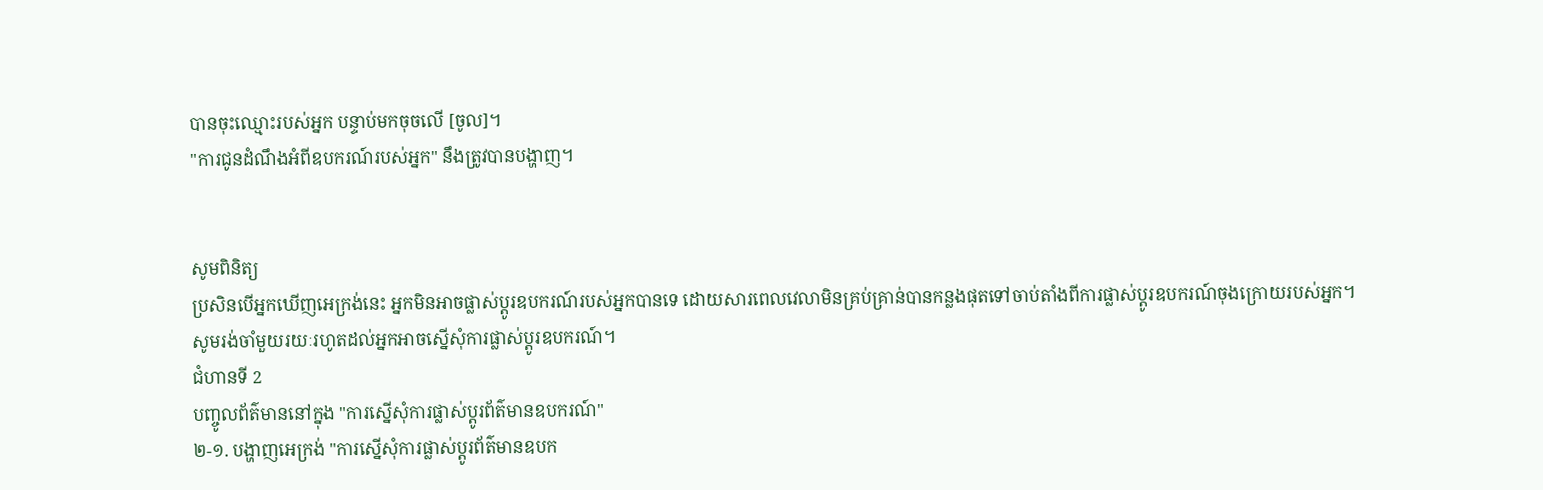បានចុះឈ្មោះរបស់អ្នក បន្ទាប់មកចុចលើ [ចូល]។
"ការជូនដំណឹងអំពីឧបករណ៍របស់អ្នក" នឹងត្រូវបានបង្ហាញ។


សូមពិនិត្យ
ប្រសិនបើអ្នកឃើញអេក្រង់នេះ អ្នកមិនអាចផ្លាស់ប្តូរឧបករណ៍របស់អ្នកបានទេ ដោយសារពេលវេលាមិនគ្រប់គ្រាន់បានកន្លងផុតទៅចាប់តាំងពីការផ្លាស់ប្តូរឧបករណ៍ចុងក្រោយរបស់អ្នក។
សូមរង់ចាំមួយរយៈរហូតដល់អ្នកអាចស្នើសុំការផ្លាស់ប្តូរឧបករណ៍។
ជំហានទី 2
បញ្ចូលព័ត៌មាននៅក្នុង "ការស្នើសុំការផ្លាស់ប្តូរព័ត៌មានឧបករណ៍"
២-១. បង្ហាញអេក្រង់ "ការស្នើសុំការផ្លាស់ប្តូរព័ត៌មានឧបក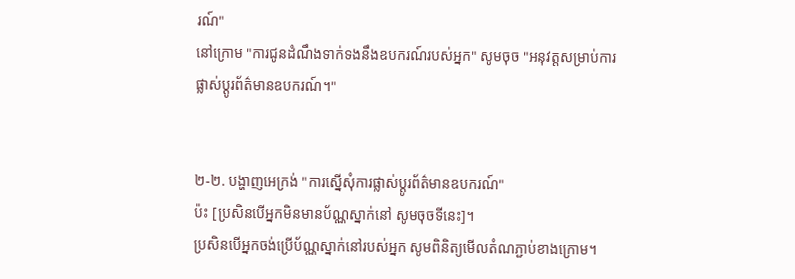រណ៍"
នៅក្រោម "ការជូនដំណឹងទាក់ទងនឹងឧបករណ៍របស់អ្នក" សូមចុច "អនុវត្តសម្រាប់ការផ្លាស់ប្តូរព័ត៌មានឧបករណ៍។"


២-២. បង្ហាញអេក្រង់ "ការស្នើសុំការផ្លាស់ប្តូរព័ត៌មានឧបករណ៍"
ប៉ះ [ប្រសិនបើអ្នកមិនមានប័ណ្ណស្នាក់នៅ សូមចុចទីនេះ]។
ប្រសិនបើអ្នកចង់ប្រើប័ណ្ណស្នាក់នៅរបស់អ្នក សូមពិនិត្យមើលតំណភ្ជាប់ខាងក្រោម។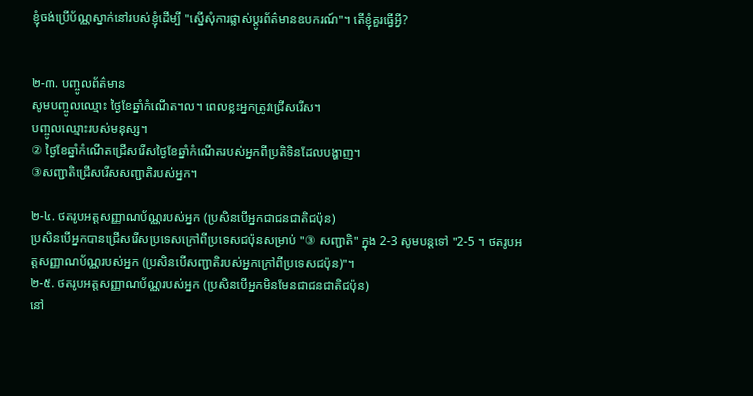ខ្ញុំចង់ប្រើប័ណ្ណស្នាក់នៅរបស់ខ្ញុំដើម្បី "ស្នើសុំការផ្លាស់ប្តូរព័ត៌មានឧបករណ៍"។ តើខ្ញុំគួរធ្វើអ្វី?


២-៣. បញ្ចូលព័ត៌មាន
សូមបញ្ចូលឈ្មោះ ថ្ងៃខែឆ្នាំកំណើត។ល។ ពេលខ្លះអ្នកត្រូវជ្រើសរើស។
បញ្ចូលឈ្មោះរបស់មនុស្ស។
② ថ្ងៃខែឆ្នាំកំណើតជ្រើសរើសថ្ងៃខែឆ្នាំកំណើតរបស់អ្នកពីប្រតិទិនដែលបង្ហាញ។
③សញ្ជាតិជ្រើសរើសសញ្ជាតិរបស់អ្នក។

២-៤. ថតរូបអត្តសញ្ញាណប័ណ្ណរបស់អ្នក (ប្រសិនបើអ្នកជាជនជាតិជប៉ុន)
ប្រសិនបើអ្នកបានជ្រើសរើសប្រទេសក្រៅពីប្រទេសជប៉ុនសម្រាប់ "③ សញ្ជាតិ" ក្នុង 2-3 សូមបន្តទៅ "2-5 ។ ថតរូបអត្តសញ្ញាណប័ណ្ណរបស់អ្នក (ប្រសិនបើសញ្ជាតិរបស់អ្នកក្រៅពីប្រទេសជប៉ុន)"។
២-៥. ថតរូបអត្តសញ្ញាណប័ណ្ណរបស់អ្នក (ប្រសិនបើអ្នកមិនមែនជាជនជាតិជប៉ុន)
នៅ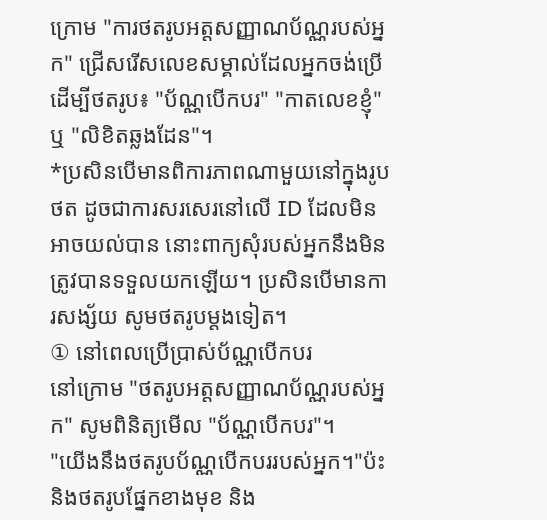ក្រោម "ការថតរូបអត្តសញ្ញាណប័ណ្ណរបស់អ្នក" ជ្រើសរើសលេខសម្គាល់ដែលអ្នកចង់ប្រើដើម្បីថតរូប៖ "ប័ណ្ណបើកបរ" "កាតលេខខ្ញុំ" ឬ "លិខិតឆ្លងដែន"។
*ប្រសិនបើមានពិការភាពណាមួយនៅក្នុងរូបថត ដូចជាការសរសេរនៅលើ ID ដែលមិនអាចយល់បាន នោះពាក្យសុំរបស់អ្នកនឹងមិនត្រូវបានទទួលយកឡើយ។ ប្រសិនបើមានការសង្ស័យ សូមថតរូបម្តងទៀត។
① នៅពេលប្រើប្រាស់ប័ណ្ណបើកបរ
នៅក្រោម "ថតរូបអត្តសញ្ញាណប័ណ្ណរបស់អ្នក" សូមពិនិត្យមើល "ប័ណ្ណបើកបរ"។
"យើងនឹងថតរូបប័ណ្ណបើកបររបស់អ្នក។"ប៉ះ និងថតរូបផ្នែកខាងមុខ និង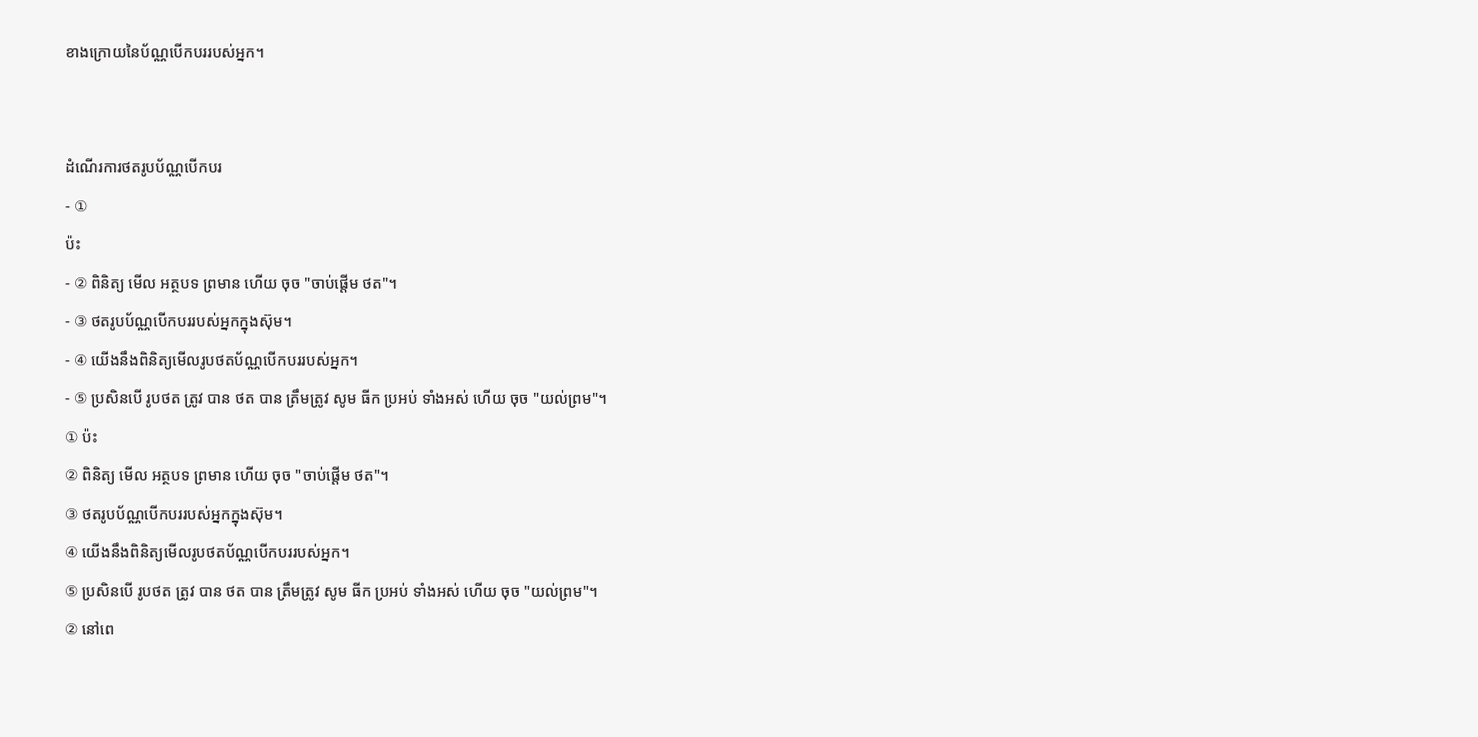ខាងក្រោយនៃប័ណ្ណបើកបររបស់អ្នក។


ដំណើរការថតរូបប័ណ្ណបើកបរ
- ①
ប៉ះ
- ② ពិនិត្យ មើល អត្ថបទ ព្រមាន ហើយ ចុច "ចាប់ផ្តើម ថត"។
- ③ ថតរូបប័ណ្ណបើកបររបស់អ្នកក្នុងស៊ុម។
- ④ យើងនឹងពិនិត្យមើលរូបថតប័ណ្ណបើកបររបស់អ្នក។
- ⑤ ប្រសិនបើ រូបថត ត្រូវ បាន ថត បាន ត្រឹមត្រូវ សូម ធីក ប្រអប់ ទាំងអស់ ហើយ ចុច "យល់ព្រម"។
① ប៉ះ
② ពិនិត្យ មើល អត្ថបទ ព្រមាន ហើយ ចុច "ចាប់ផ្តើម ថត"។
③ ថតរូបប័ណ្ណបើកបររបស់អ្នកក្នុងស៊ុម។
④ យើងនឹងពិនិត្យមើលរូបថតប័ណ្ណបើកបររបស់អ្នក។
⑤ ប្រសិនបើ រូបថត ត្រូវ បាន ថត បាន ត្រឹមត្រូវ សូម ធីក ប្រអប់ ទាំងអស់ ហើយ ចុច "យល់ព្រម"។
② នៅពេ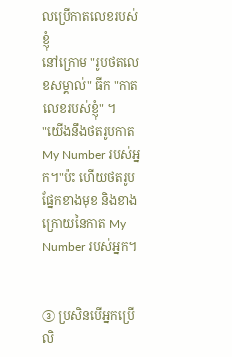លប្រើកាតលេខរបស់ខ្ញុំ
នៅក្រោម "រូបថតលេខសម្គាល់" ធីក "កាតលេខរបស់ខ្ញុំ" ។
"យើងនឹងថតរូបកាត My Number របស់អ្នក។"ប៉ះ ហើយថតរូបផ្នែកខាងមុខ និងខាងក្រោយនៃកាត My Number របស់អ្នក។


③ ប្រសិនបើអ្នកប្រើលិ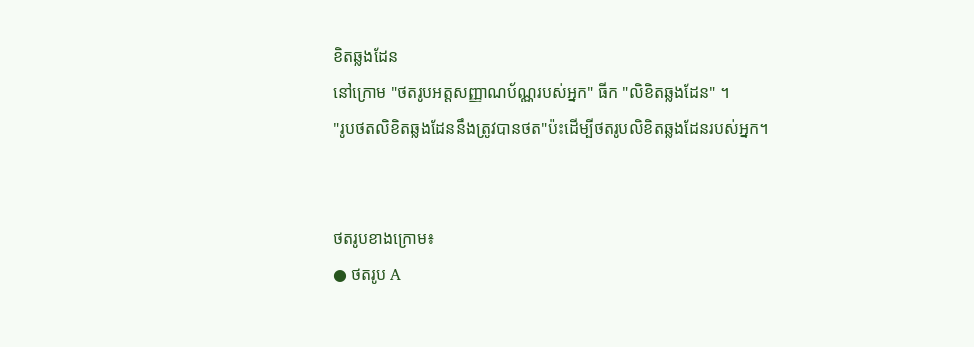ខិតឆ្លងដែន
នៅក្រោម "ថតរូបអត្តសញ្ញាណប័ណ្ណរបស់អ្នក" ធីក "លិខិតឆ្លងដែន" ។
"រូបថតលិខិតឆ្លងដែននឹងត្រូវបានថត"ប៉ះដើម្បីថតរូបលិខិតឆ្លងដែនរបស់អ្នក។


ថតរូបខាងក្រោម៖
● ថតរូប A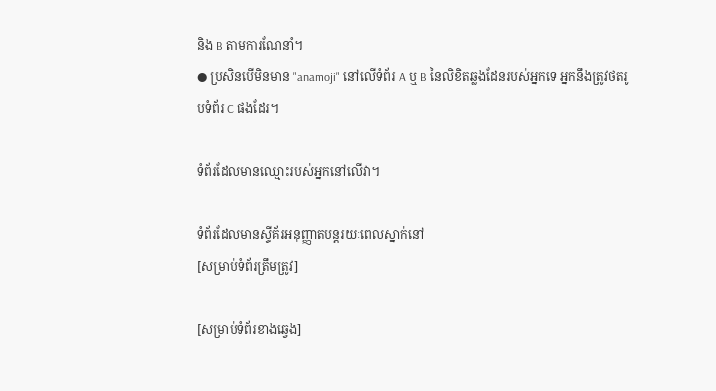និង B តាមការណែនាំ។
● ប្រសិនបើមិនមាន "anamoji" នៅលើទំព័រ A ឬ B នៃលិខិតឆ្លងដែនរបស់អ្នកទេ អ្នកនឹងត្រូវថតរូបទំព័រ C ផងដែរ។

ទំព័រដែលមានឈ្មោះរបស់អ្នកនៅលើវា។

ទំព័រដែលមានស្ទីគ័រអនុញ្ញាតបន្តរយៈពេលស្នាក់នៅ
[សម្រាប់ទំព័រត្រឹមត្រូវ]

[សម្រាប់ទំព័រខាងឆ្វេង]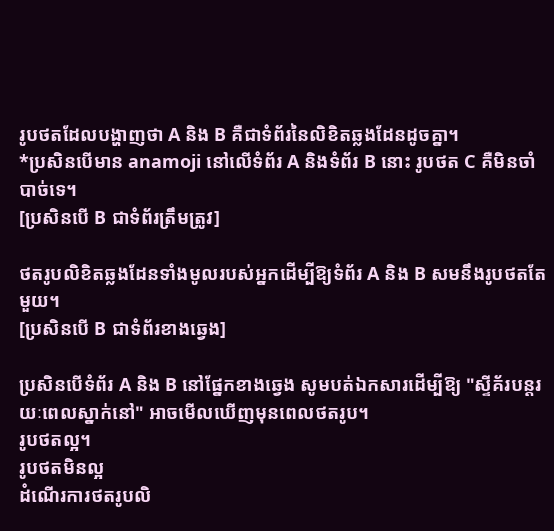រូបថតដែលបង្ហាញថា A និង B គឺជាទំព័រនៃលិខិតឆ្លងដែនដូចគ្នា។
*ប្រសិនបើមាន anamoji នៅលើទំព័រ A និងទំព័រ B នោះ រូបថត C គឺមិនចាំបាច់ទេ។
[ប្រសិនបើ B ជាទំព័រត្រឹមត្រូវ]

ថតរូបលិខិតឆ្លងដែនទាំងមូលរបស់អ្នកដើម្បីឱ្យទំព័រ A និង B សមនឹងរូបថតតែមួយ។
[ប្រសិនបើ B ជាទំព័រខាងឆ្វេង]

ប្រសិនបើទំព័រ A និង B នៅផ្នែកខាងឆ្វេង សូមបត់ឯកសារដើម្បីឱ្យ "ស្ទីគ័របន្តរយៈពេលស្នាក់នៅ" អាចមើលឃើញមុនពេលថតរូប។
រូបថតល្អ។
រូបថតមិនល្អ
ដំណើរការថតរូបលិ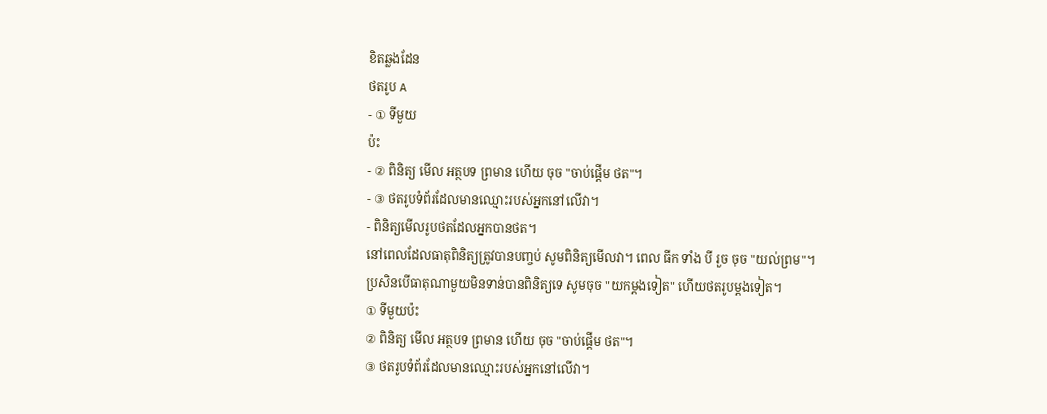ខិតឆ្លងដែន
ថតរូប A
- ① ទីមួយ
ប៉ះ
- ② ពិនិត្យ មើល អត្ថបទ ព្រមាន ហើយ ចុច "ចាប់ផ្តើម ថត"។
- ③ ថតរូបទំព័រដែលមានឈ្មោះរបស់អ្នកនៅលើវា។
- ពិនិត្យមើលរូបថតដែលអ្នកបានថត។
នៅពេលដែលធាតុពិនិត្យត្រូវបានបញ្ចប់ សូមពិនិត្យមើលវា។ ពេល ធីក ទាំង បី រួច ចុច "យល់ព្រម"។
ប្រសិនបើធាតុណាមួយមិនទាន់បានពិនិត្យទេ សូមចុច "យកម្តងទៀត" ហើយថតរូបម្តងទៀត។
① ទីមួយប៉ះ
② ពិនិត្យ មើល អត្ថបទ ព្រមាន ហើយ ចុច "ចាប់ផ្តើម ថត"។
③ ថតរូបទំព័រដែលមានឈ្មោះរបស់អ្នកនៅលើវា។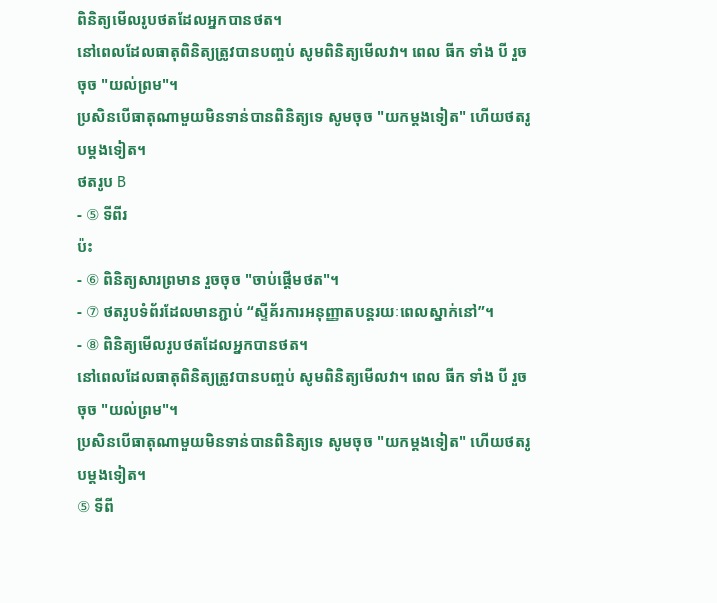ពិនិត្យមើលរូបថតដែលអ្នកបានថត។
នៅពេលដែលធាតុពិនិត្យត្រូវបានបញ្ចប់ សូមពិនិត្យមើលវា។ ពេល ធីក ទាំង បី រួច ចុច "យល់ព្រម"។
ប្រសិនបើធាតុណាមួយមិនទាន់បានពិនិត្យទេ សូមចុច "យកម្តងទៀត" ហើយថតរូបម្តងទៀត។
ថតរូប B
- ⑤ ទីពីរ
ប៉ះ
- ⑥ ពិនិត្យសារព្រមាន រួចចុច "ចាប់ផ្តើមថត"។
- ⑦ ថតរូបទំព័រដែលមានភ្ជាប់ “ស្ទីគ័រការអនុញ្ញាតបន្តរយៈពេលស្នាក់នៅ”។
- ⑧ ពិនិត្យមើលរូបថតដែលអ្នកបានថត។
នៅពេលដែលធាតុពិនិត្យត្រូវបានបញ្ចប់ សូមពិនិត្យមើលវា។ ពេល ធីក ទាំង បី រួច ចុច "យល់ព្រម"។
ប្រសិនបើធាតុណាមួយមិនទាន់បានពិនិត្យទេ សូមចុច "យកម្តងទៀត" ហើយថតរូបម្តងទៀត។
⑤ ទីពី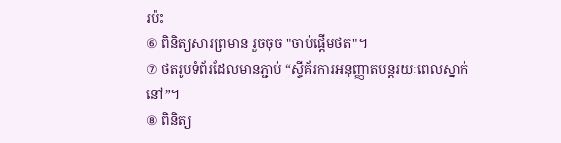រប៉ះ
⑥ ពិនិត្យសារព្រមាន រួចចុច "ចាប់ផ្តើមថត"។
⑦ ថតរូបទំព័រដែលមានភ្ជាប់ “ស្ទីគ័រការអនុញ្ញាតបន្តរយៈពេលស្នាក់នៅ”។
⑧ ពិនិត្យ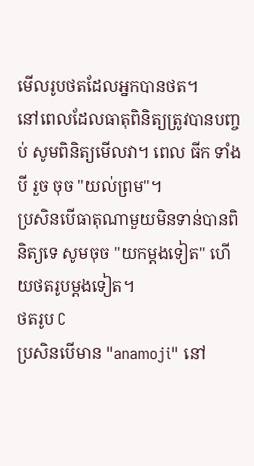មើលរូបថតដែលអ្នកបានថត។
នៅពេលដែលធាតុពិនិត្យត្រូវបានបញ្ចប់ សូមពិនិត្យមើលវា។ ពេល ធីក ទាំង បី រួច ចុច "យល់ព្រម"។
ប្រសិនបើធាតុណាមួយមិនទាន់បានពិនិត្យទេ សូមចុច "យកម្តងទៀត" ហើយថតរូបម្តងទៀត។
ថតរូប C
ប្រសិនបើមាន "anamoji" នៅ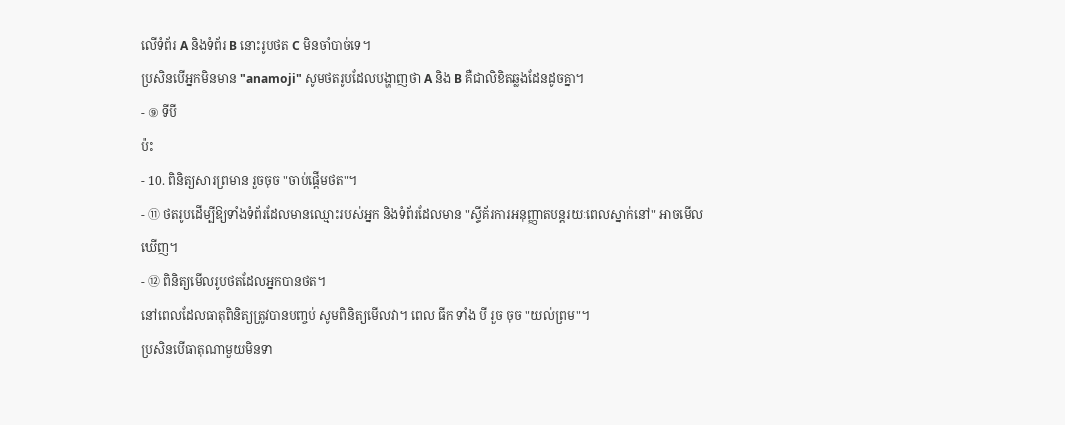លើទំព័រ A និងទំព័រ B នោះរូបថត C មិនចាំបាច់ទេ។
ប្រសិនបើអ្នកមិនមាន "anamoji" សូមថតរូបដែលបង្ហាញថា A និង B គឺជាលិខិតឆ្លងដែនដូចគ្នា។
- ⑨ ទីបី
ប៉ះ
- 10. ពិនិត្យសារព្រមាន រួចចុច "ចាប់ផ្តើមថត"។
- ⑪ ថតរូបដើម្បីឱ្យទាំងទំព័រដែលមានឈ្មោះរបស់អ្នក និងទំព័រដែលមាន "ស្ទីគ័រការអនុញ្ញាតបន្តរយៈពេលស្នាក់នៅ" អាចមើលឃើញ។
- ⑫ ពិនិត្យមើលរូបថតដែលអ្នកបានថត។
នៅពេលដែលធាតុពិនិត្យត្រូវបានបញ្ចប់ សូមពិនិត្យមើលវា។ ពេល ធីក ទាំង បី រួច ចុច "យល់ព្រម"។
ប្រសិនបើធាតុណាមួយមិនទា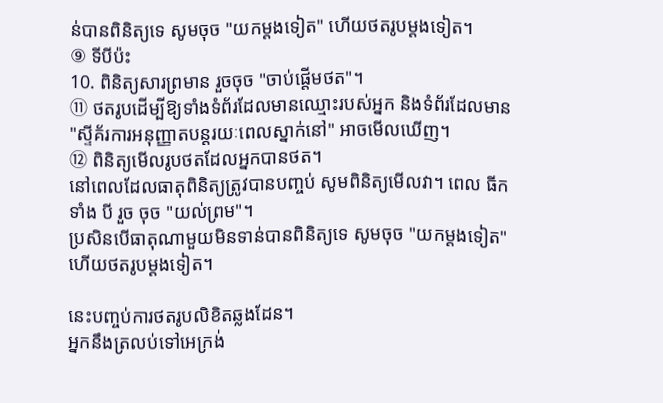ន់បានពិនិត្យទេ សូមចុច "យកម្តងទៀត" ហើយថតរូបម្តងទៀត។
⑨ ទីបីប៉ះ
10. ពិនិត្យសារព្រមាន រួចចុច "ចាប់ផ្តើមថត"។
⑪ ថតរូបដើម្បីឱ្យទាំងទំព័រដែលមានឈ្មោះរបស់អ្នក និងទំព័រដែលមាន "ស្ទីគ័រការអនុញ្ញាតបន្តរយៈពេលស្នាក់នៅ" អាចមើលឃើញ។
⑫ ពិនិត្យមើលរូបថតដែលអ្នកបានថត។
នៅពេលដែលធាតុពិនិត្យត្រូវបានបញ្ចប់ សូមពិនិត្យមើលវា។ ពេល ធីក ទាំង បី រួច ចុច "យល់ព្រម"។
ប្រសិនបើធាតុណាមួយមិនទាន់បានពិនិត្យទេ សូមចុច "យកម្តងទៀត" ហើយថតរូបម្តងទៀត។

នេះបញ្ចប់ការថតរូបលិខិតឆ្លងដែន។
អ្នកនឹងត្រលប់ទៅអេក្រង់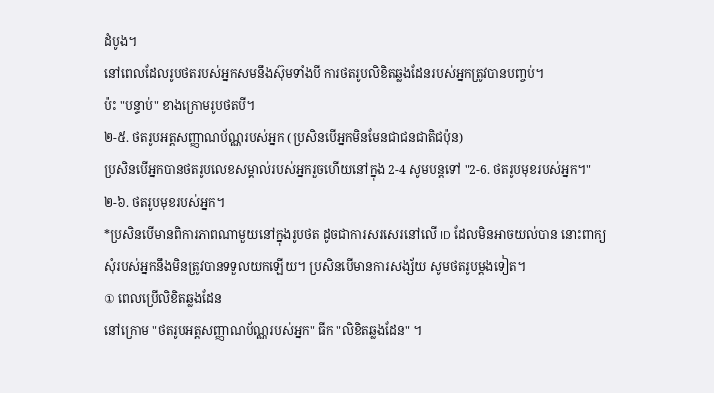ដំបូង។
នៅពេលដែលរូបថតរបស់អ្នកសមនឹងស៊ុមទាំងបី ការថតរូបលិខិតឆ្លងដែនរបស់អ្នកត្រូវបានបញ្ចប់។
ប៉ះ "បន្ទាប់" ខាងក្រោមរូបថតបី។
២-៥. ថតរូបអត្តសញ្ញាណប័ណ្ណរបស់អ្នក (ប្រសិនបើអ្នកមិនមែនជាជនជាតិជប៉ុន)
ប្រសិនបើអ្នកបានថតរូបលេខសម្គាល់របស់អ្នករួចហើយនៅក្នុង 2-4 សូមបន្តទៅ "2-6. ថតរូបមុខរបស់អ្នក។"
២-៦. ថតរូបមុខរបស់អ្នក។
*ប្រសិនបើមានពិការភាពណាមួយនៅក្នុងរូបថត ដូចជាការសរសេរនៅលើ ID ដែលមិនអាចយល់បាន នោះពាក្យសុំរបស់អ្នកនឹងមិនត្រូវបានទទួលយកឡើយ។ ប្រសិនបើមានការសង្ស័យ សូមថតរូបម្តងទៀត។
① ពេលប្រើលិខិតឆ្លងដែន
នៅក្រោម "ថតរូបអត្តសញ្ញាណប័ណ្ណរបស់អ្នក" ធីក "លិខិតឆ្លងដែន" ។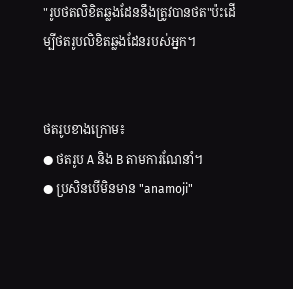"រូបថតលិខិតឆ្លងដែននឹងត្រូវបានថត"ប៉ះដើម្បីថតរូបលិខិតឆ្លងដែនរបស់អ្នក។


ថតរូបខាងក្រោម៖
● ថតរូប A និង B តាមការណែនាំ។
● ប្រសិនបើមិនមាន "anamoji"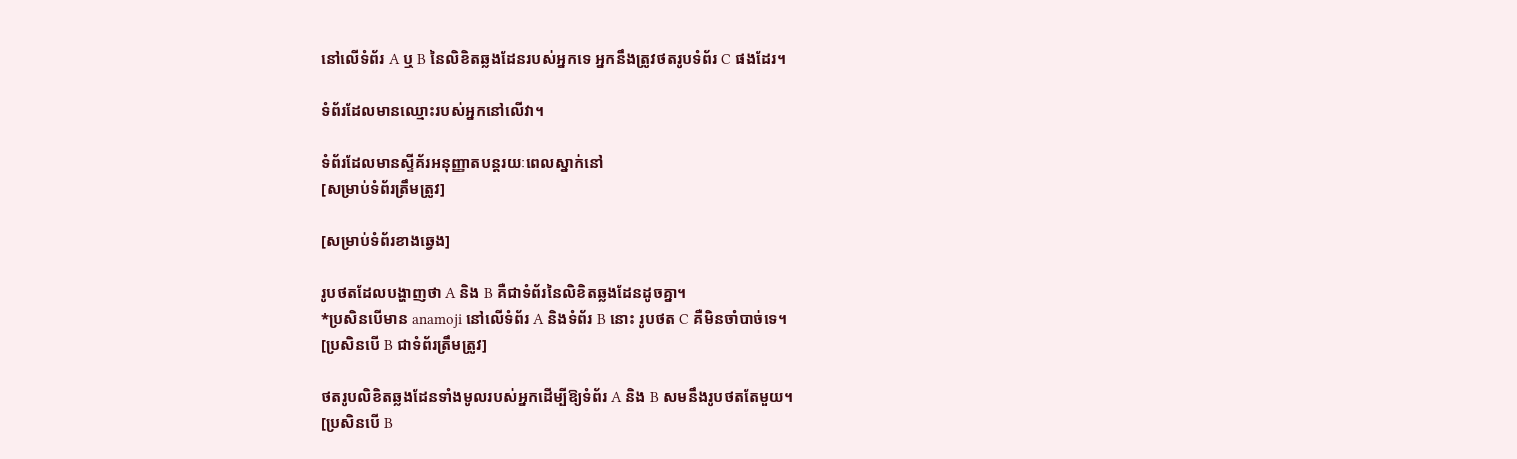នៅលើទំព័រ A ឬ B នៃលិខិតឆ្លងដែនរបស់អ្នកទេ អ្នកនឹងត្រូវថតរូបទំព័រ C ផងដែរ។

ទំព័រដែលមានឈ្មោះរបស់អ្នកនៅលើវា។

ទំព័រដែលមានស្ទីគ័រអនុញ្ញាតបន្តរយៈពេលស្នាក់នៅ
[សម្រាប់ទំព័រត្រឹមត្រូវ]

[សម្រាប់ទំព័រខាងឆ្វេង]

រូបថតដែលបង្ហាញថា A និង B គឺជាទំព័រនៃលិខិតឆ្លងដែនដូចគ្នា។
*ប្រសិនបើមាន anamoji នៅលើទំព័រ A និងទំព័រ B នោះ រូបថត C គឺមិនចាំបាច់ទេ។
[ប្រសិនបើ B ជាទំព័រត្រឹមត្រូវ]

ថតរូបលិខិតឆ្លងដែនទាំងមូលរបស់អ្នកដើម្បីឱ្យទំព័រ A និង B សមនឹងរូបថតតែមួយ។
[ប្រសិនបើ B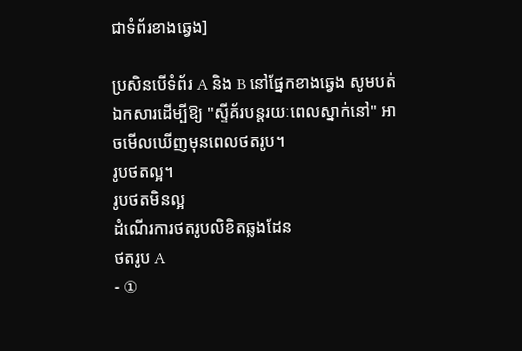ជាទំព័រខាងឆ្វេង]

ប្រសិនបើទំព័រ A និង B នៅផ្នែកខាងឆ្វេង សូមបត់ឯកសារដើម្បីឱ្យ "ស្ទីគ័របន្តរយៈពេលស្នាក់នៅ" អាចមើលឃើញមុនពេលថតរូប។
រូបថតល្អ។
រូបថតមិនល្អ
ដំណើរការថតរូបលិខិតឆ្លងដែន
ថតរូប A
- ①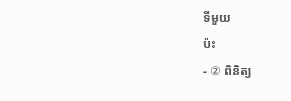ទីមួយ
ប៉ះ
- ② ពិនិត្យ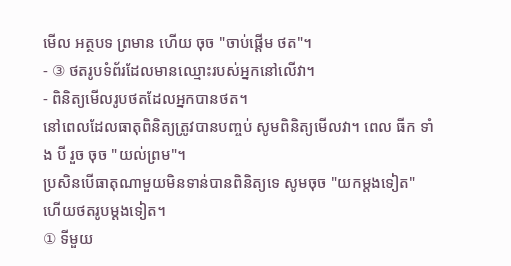មើល អត្ថបទ ព្រមាន ហើយ ចុច "ចាប់ផ្តើម ថត"។
- ③ ថតរូបទំព័រដែលមានឈ្មោះរបស់អ្នកនៅលើវា។
- ពិនិត្យមើលរូបថតដែលអ្នកបានថត។
នៅពេលដែលធាតុពិនិត្យត្រូវបានបញ្ចប់ សូមពិនិត្យមើលវា។ ពេល ធីក ទាំង បី រួច ចុច "យល់ព្រម"។
ប្រសិនបើធាតុណាមួយមិនទាន់បានពិនិត្យទេ សូមចុច "យកម្តងទៀត" ហើយថតរូបម្តងទៀត។
① ទីមួយ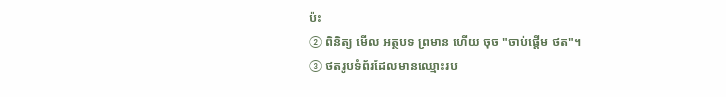ប៉ះ
② ពិនិត្យ មើល អត្ថបទ ព្រមាន ហើយ ចុច "ចាប់ផ្តើម ថត"។
③ ថតរូបទំព័រដែលមានឈ្មោះរប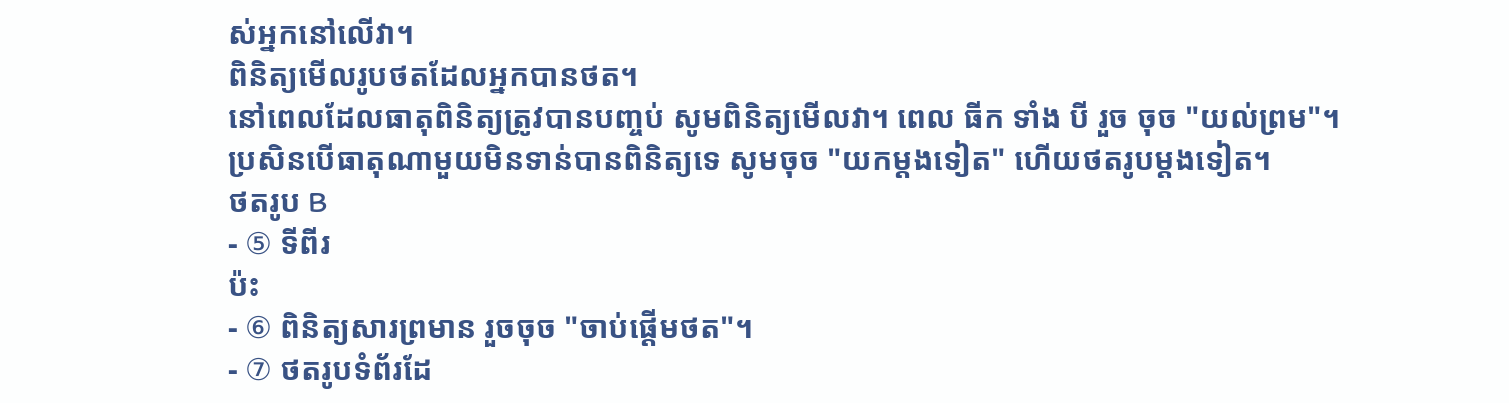ស់អ្នកនៅលើវា។
ពិនិត្យមើលរូបថតដែលអ្នកបានថត។
នៅពេលដែលធាតុពិនិត្យត្រូវបានបញ្ចប់ សូមពិនិត្យមើលវា។ ពេល ធីក ទាំង បី រួច ចុច "យល់ព្រម"។
ប្រសិនបើធាតុណាមួយមិនទាន់បានពិនិត្យទេ សូមចុច "យកម្តងទៀត" ហើយថតរូបម្តងទៀត។
ថតរូប B
- ⑤ ទីពីរ
ប៉ះ
- ⑥ ពិនិត្យសារព្រមាន រួចចុច "ចាប់ផ្តើមថត"។
- ⑦ ថតរូបទំព័រដែ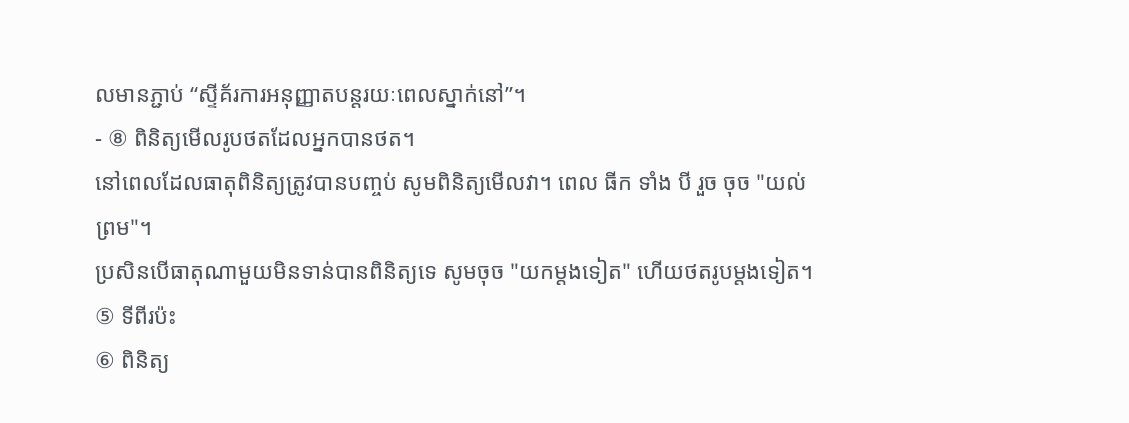លមានភ្ជាប់ “ស្ទីគ័រការអនុញ្ញាតបន្តរយៈពេលស្នាក់នៅ”។
- ⑧ ពិនិត្យមើលរូបថតដែលអ្នកបានថត។
នៅពេលដែលធាតុពិនិត្យត្រូវបានបញ្ចប់ សូមពិនិត្យមើលវា។ ពេល ធីក ទាំង បី រួច ចុច "យល់ព្រម"។
ប្រសិនបើធាតុណាមួយមិនទាន់បានពិនិត្យទេ សូមចុច "យកម្តងទៀត" ហើយថតរូបម្តងទៀត។
⑤ ទីពីរប៉ះ
⑥ ពិនិត្យ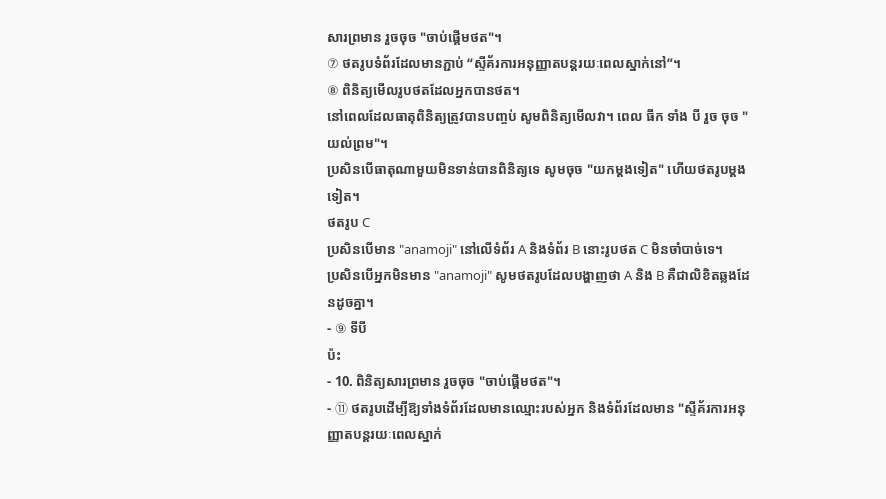សារព្រមាន រួចចុច "ចាប់ផ្តើមថត"។
⑦ ថតរូបទំព័រដែលមានភ្ជាប់ “ស្ទីគ័រការអនុញ្ញាតបន្តរយៈពេលស្នាក់នៅ”។
⑧ ពិនិត្យមើលរូបថតដែលអ្នកបានថត។
នៅពេលដែលធាតុពិនិត្យត្រូវបានបញ្ចប់ សូមពិនិត្យមើលវា។ ពេល ធីក ទាំង បី រួច ចុច "យល់ព្រម"។
ប្រសិនបើធាតុណាមួយមិនទាន់បានពិនិត្យទេ សូមចុច "យកម្តងទៀត" ហើយថតរូបម្តងទៀត។
ថតរូប C
ប្រសិនបើមាន "anamoji" នៅលើទំព័រ A និងទំព័រ B នោះរូបថត C មិនចាំបាច់ទេ។
ប្រសិនបើអ្នកមិនមាន "anamoji" សូមថតរូបដែលបង្ហាញថា A និង B គឺជាលិខិតឆ្លងដែនដូចគ្នា។
- ⑨ ទីបី
ប៉ះ
- 10. ពិនិត្យសារព្រមាន រួចចុច "ចាប់ផ្តើមថត"។
- ⑪ ថតរូបដើម្បីឱ្យទាំងទំព័រដែលមានឈ្មោះរបស់អ្នក និងទំព័រដែលមាន "ស្ទីគ័រការអនុញ្ញាតបន្តរយៈពេលស្នាក់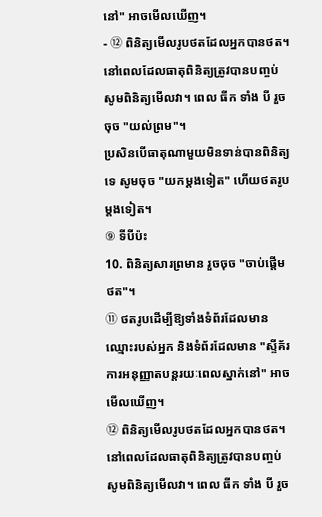នៅ" អាចមើលឃើញ។
- ⑫ ពិនិត្យមើលរូបថតដែលអ្នកបានថត។
នៅពេលដែលធាតុពិនិត្យត្រូវបានបញ្ចប់ សូមពិនិត្យមើលវា។ ពេល ធីក ទាំង បី រួច ចុច "យល់ព្រម"។
ប្រសិនបើធាតុណាមួយមិនទាន់បានពិនិត្យទេ សូមចុច "យកម្តងទៀត" ហើយថតរូបម្តងទៀត។
⑨ ទីបីប៉ះ
10. ពិនិត្យសារព្រមាន រួចចុច "ចាប់ផ្តើមថត"។
⑪ ថតរូបដើម្បីឱ្យទាំងទំព័រដែលមានឈ្មោះរបស់អ្នក និងទំព័រដែលមាន "ស្ទីគ័រការអនុញ្ញាតបន្តរយៈពេលស្នាក់នៅ" អាចមើលឃើញ។
⑫ ពិនិត្យមើលរូបថតដែលអ្នកបានថត។
នៅពេលដែលធាតុពិនិត្យត្រូវបានបញ្ចប់ សូមពិនិត្យមើលវា។ ពេល ធីក ទាំង បី រួច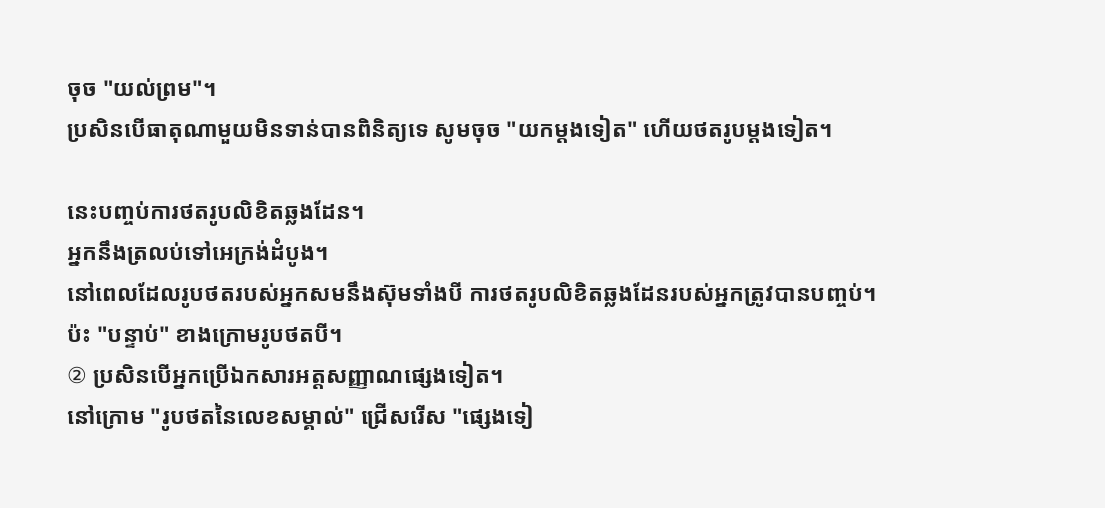ចុច "យល់ព្រម"។
ប្រសិនបើធាតុណាមួយមិនទាន់បានពិនិត្យទេ សូមចុច "យកម្តងទៀត" ហើយថតរូបម្តងទៀត។

នេះបញ្ចប់ការថតរូបលិខិតឆ្លងដែន។
អ្នកនឹងត្រលប់ទៅអេក្រង់ដំបូង។
នៅពេលដែលរូបថតរបស់អ្នកសមនឹងស៊ុមទាំងបី ការថតរូបលិខិតឆ្លងដែនរបស់អ្នកត្រូវបានបញ្ចប់។
ប៉ះ "បន្ទាប់" ខាងក្រោមរូបថតបី។
② ប្រសិនបើអ្នកប្រើឯកសារអត្តសញ្ញាណផ្សេងទៀត។
នៅក្រោម "រូបថតនៃលេខសម្គាល់" ជ្រើសរើស "ផ្សេងទៀ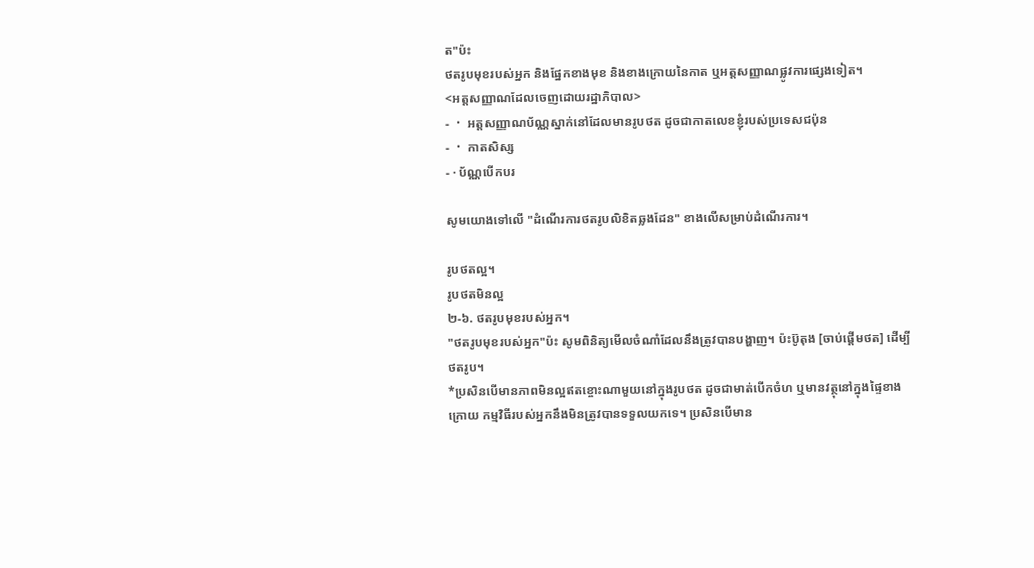ត"ប៉ះ
ថតរូបមុខរបស់អ្នក និងផ្នែកខាងមុខ និងខាងក្រោយនៃកាត ឬអត្តសញ្ញាណផ្លូវការផ្សេងទៀត។
<អត្តសញ្ញាណដែលចេញដោយរដ្ឋាភិបាល>
- ・ អត្តសញ្ញាណប័ណ្ណស្នាក់នៅដែលមានរូបថត ដូចជាកាតលេខខ្ញុំរបស់ប្រទេសជប៉ុន
- ・ កាតសិស្ស
- · ប័ណ្ណបើកបរ

សូមយោងទៅលើ "ដំណើរការថតរូបលិខិតឆ្លងដែន" ខាងលើសម្រាប់ដំណើរការ។

រូបថតល្អ។
រូបថតមិនល្អ
២-៦. ថតរូបមុខរបស់អ្នក។
"ថតរូបមុខរបស់អ្នក"ប៉ះ សូមពិនិត្យមើលចំណាំដែលនឹងត្រូវបានបង្ហាញ។ ប៉ះប៊ូតុង [ចាប់ផ្តើមថត] ដើម្បីថតរូប។
*ប្រសិនបើមានភាពមិនល្អឥតខ្ចោះណាមួយនៅក្នុងរូបថត ដូចជាមាត់បើកចំហ ឬមានវត្ថុនៅក្នុងផ្ទៃខាងក្រោយ កម្មវិធីរបស់អ្នកនឹងមិនត្រូវបានទទួលយកទេ។ ប្រសិនបើមាន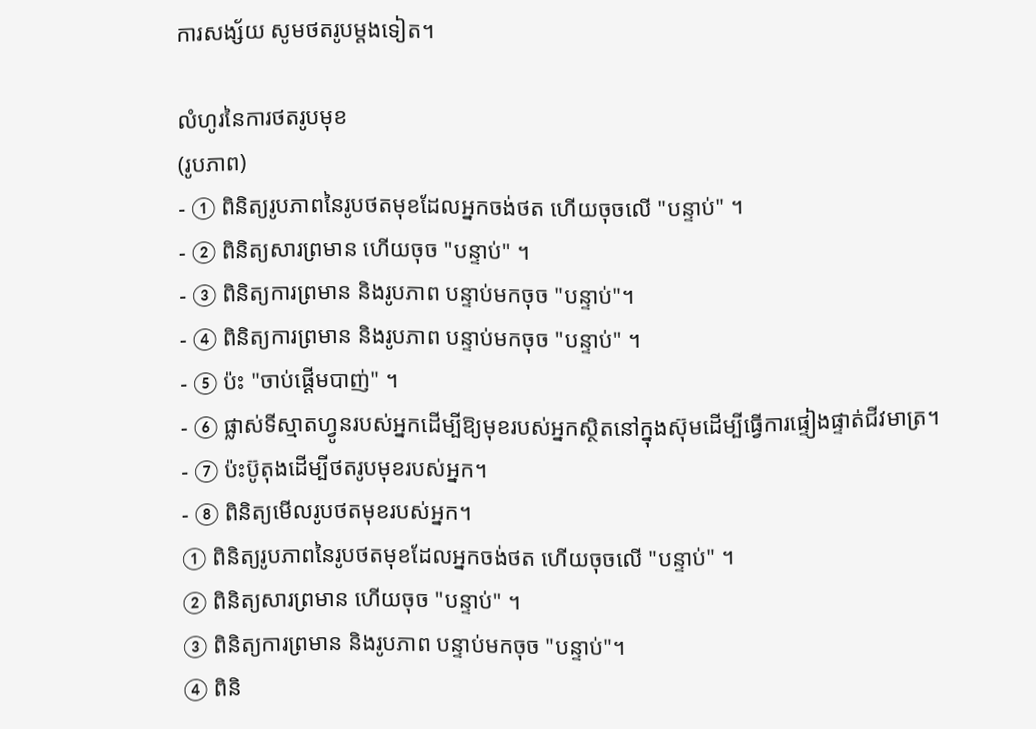ការសង្ស័យ សូមថតរូបម្តងទៀត។

លំហូរនៃការថតរូបមុខ
(រូបភាព)
- ① ពិនិត្យរូបភាពនៃរូបថតមុខដែលអ្នកចង់ថត ហើយចុចលើ "បន្ទាប់" ។
- ② ពិនិត្យសារព្រមាន ហើយចុច "បន្ទាប់" ។
- ③ ពិនិត្យការព្រមាន និងរូបភាព បន្ទាប់មកចុច "បន្ទាប់"។
- ④ ពិនិត្យការព្រមាន និងរូបភាព បន្ទាប់មកចុច "បន្ទាប់" ។
- ⑤ ប៉ះ "ចាប់ផ្តើមបាញ់" ។
- ⑥ ផ្លាស់ទីស្មាតហ្វូនរបស់អ្នកដើម្បីឱ្យមុខរបស់អ្នកស្ថិតនៅក្នុងស៊ុមដើម្បីធ្វើការផ្ទៀងផ្ទាត់ជីវមាត្រ។
- ⑦ ប៉ះប៊ូតុងដើម្បីថតរូបមុខរបស់អ្នក។
- ⑧ ពិនិត្យមើលរូបថតមុខរបស់អ្នក។
① ពិនិត្យរូបភាពនៃរូបថតមុខដែលអ្នកចង់ថត ហើយចុចលើ "បន្ទាប់" ។
② ពិនិត្យសារព្រមាន ហើយចុច "បន្ទាប់" ។
③ ពិនិត្យការព្រមាន និងរូបភាព បន្ទាប់មកចុច "បន្ទាប់"។
④ ពិនិ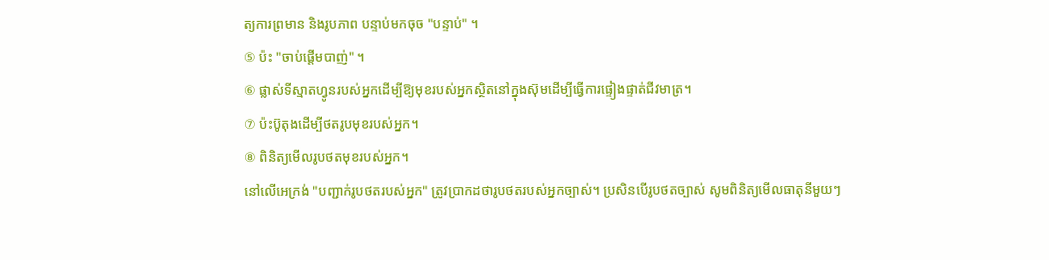ត្យការព្រមាន និងរូបភាព បន្ទាប់មកចុច "បន្ទាប់" ។
⑤ ប៉ះ "ចាប់ផ្តើមបាញ់" ។
⑥ ផ្លាស់ទីស្មាតហ្វូនរបស់អ្នកដើម្បីឱ្យមុខរបស់អ្នកស្ថិតនៅក្នុងស៊ុមដើម្បីធ្វើការផ្ទៀងផ្ទាត់ជីវមាត្រ។
⑦ ប៉ះប៊ូតុងដើម្បីថតរូបមុខរបស់អ្នក។
⑧ ពិនិត្យមើលរូបថតមុខរបស់អ្នក។
នៅលើអេក្រង់ "បញ្ជាក់រូបថតរបស់អ្នក" ត្រូវប្រាកដថារូបថតរបស់អ្នកច្បាស់។ ប្រសិនបើរូបថតច្បាស់ សូមពិនិត្យមើលធាតុនីមួយៗ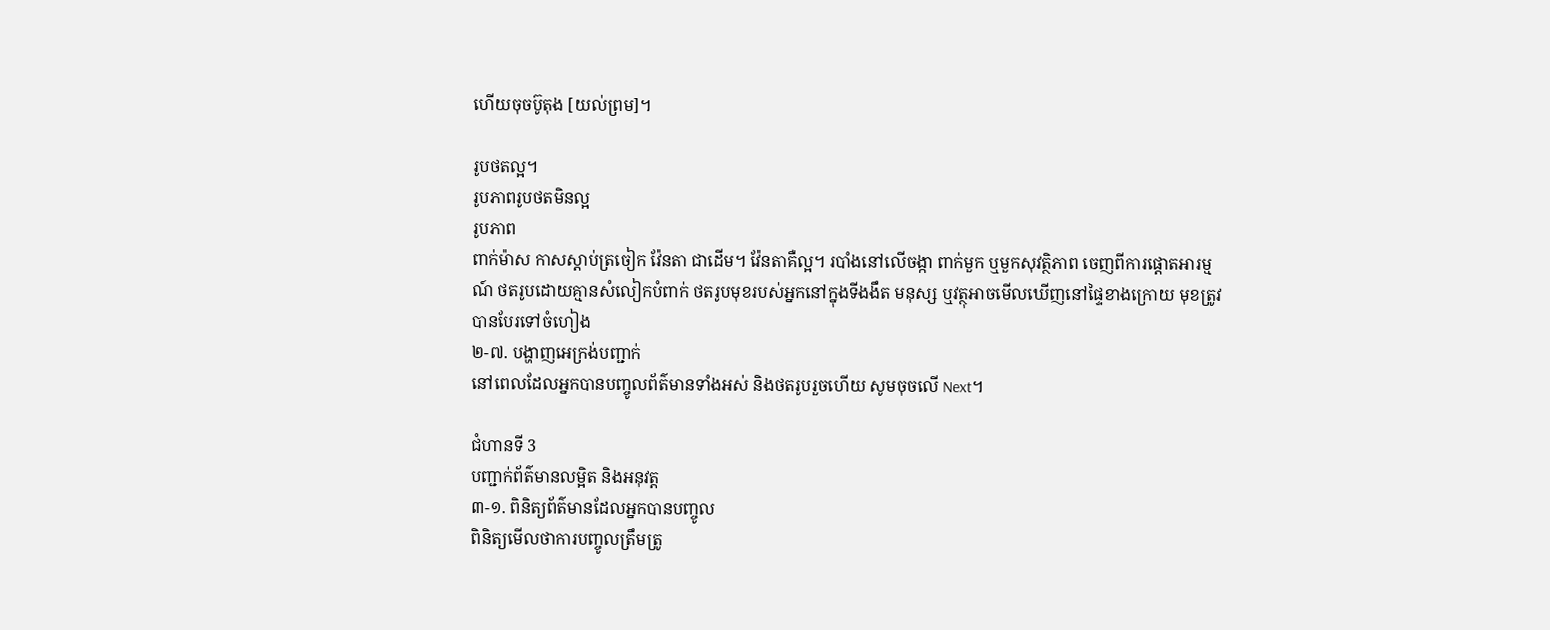ហើយចុចប៊ូតុង [យល់ព្រម]។

រូបថតល្អ។
រូបភាពរូបថតមិនល្អ
រូបភាព
ពាក់ម៉ាស កាសស្តាប់ត្រចៀក វ៉ែនតា ជាដើម។ វ៉ែនតាគឺល្អ។ របាំងនៅលើចង្កា ពាក់មួក ឬមួកសុវត្ថិភាព ចេញពីការផ្តោតអារម្មណ៍ ថតរូបដោយគ្មានសំលៀកបំពាក់ ថតរូបមុខរបស់អ្នកនៅក្នុងទីងងឹត មនុស្ស ឬវត្ថុអាចមើលឃើញនៅផ្ទៃខាងក្រោយ មុខត្រូវបានបែរទៅចំហៀង
២-៧. បង្ហាញអេក្រង់បញ្ជាក់
នៅពេលដែលអ្នកបានបញ្ចូលព័ត៌មានទាំងអស់ និងថតរូបរួចហើយ សូមចុចលើ Next។

ជំហានទី 3
បញ្ជាក់ព័ត៌មានលម្អិត និងអនុវត្ត
៣-១. ពិនិត្យព័ត៌មានដែលអ្នកបានបញ្ចូល
ពិនិត្យមើលថាការបញ្ចូលត្រឹមត្រូ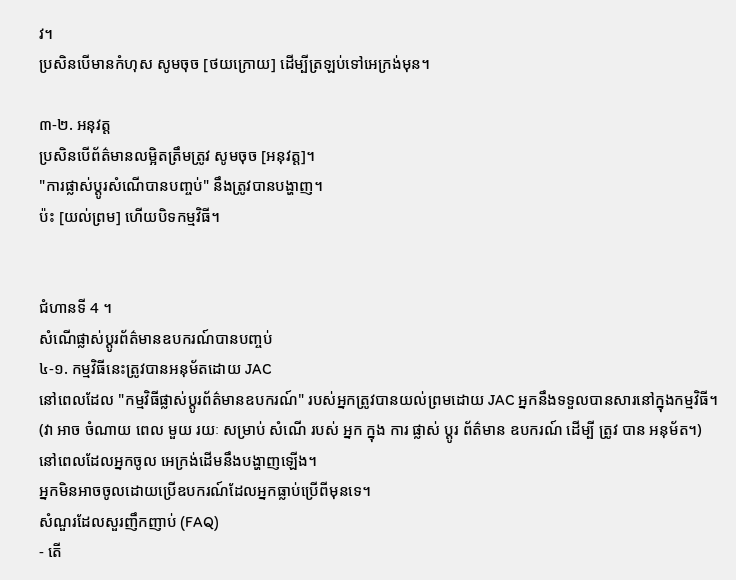វ។
ប្រសិនបើមានកំហុស សូមចុច [ថយក្រោយ] ដើម្បីត្រឡប់ទៅអេក្រង់មុន។

៣-២. អនុវត្ត
ប្រសិនបើព័ត៌មានលម្អិតត្រឹមត្រូវ សូមចុច [អនុវត្ត]។
"ការផ្លាស់ប្តូរសំណើបានបញ្ចប់" នឹងត្រូវបានបង្ហាញ។
ប៉ះ [យល់ព្រម] ហើយបិទកម្មវិធី។


ជំហានទី 4 ។
សំណើផ្លាស់ប្តូរព័ត៌មានឧបករណ៍បានបញ្ចប់
៤-១. កម្មវិធីនេះត្រូវបានអនុម័តដោយ JAC
នៅពេលដែល "កម្មវិធីផ្លាស់ប្តូរព័ត៌មានឧបករណ៍" របស់អ្នកត្រូវបានយល់ព្រមដោយ JAC អ្នកនឹងទទួលបានសារនៅក្នុងកម្មវិធី។
(វា អាច ចំណាយ ពេល មួយ រយៈ សម្រាប់ សំណើ របស់ អ្នក ក្នុង ការ ផ្លាស់ ប្តូរ ព័ត៌មាន ឧបករណ៍ ដើម្បី ត្រូវ បាន អនុម័ត។)
នៅពេលដែលអ្នកចូល អេក្រង់ដើមនឹងបង្ហាញឡើង។
អ្នកមិនអាចចូលដោយប្រើឧបករណ៍ដែលអ្នកធ្លាប់ប្រើពីមុនទេ។
សំណួរដែលសួរញឹកញាប់ (FAQ)
- តើ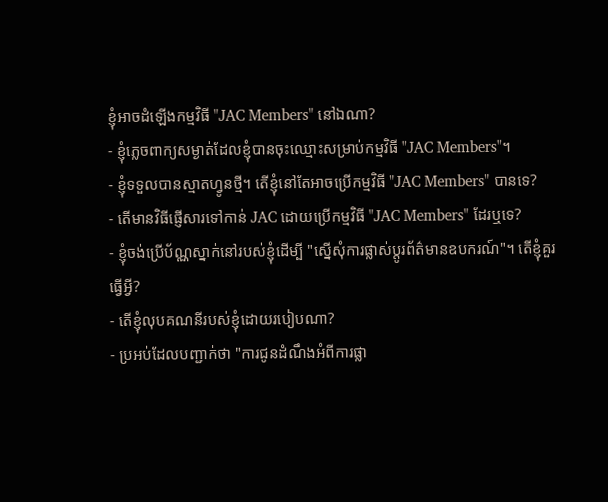ខ្ញុំអាចដំឡើងកម្មវិធី "JAC Members" នៅឯណា?
- ខ្ញុំភ្លេចពាក្យសម្ងាត់ដែលខ្ញុំបានចុះឈ្មោះសម្រាប់កម្មវិធី "JAC Members"។
- ខ្ញុំទទួលបានស្មាតហ្វូនថ្មី។ តើខ្ញុំនៅតែអាចប្រើកម្មវិធី "JAC Members" បានទេ?
- តើមានវិធីផ្ញើសារទៅកាន់ JAC ដោយប្រើកម្មវិធី "JAC Members" ដែរឬទេ?
- ខ្ញុំចង់ប្រើប័ណ្ណស្នាក់នៅរបស់ខ្ញុំដើម្បី "ស្នើសុំការផ្លាស់ប្តូរព័ត៌មានឧបករណ៍"។ តើខ្ញុំគួរធ្វើអ្វី?
- តើខ្ញុំលុបគណនីរបស់ខ្ញុំដោយរបៀបណា?
- ប្រអប់ដែលបញ្ជាក់ថា "ការជូនដំណឹងអំពីការផ្លា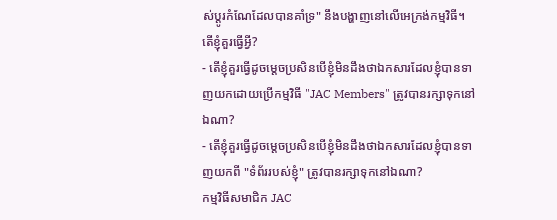ស់ប្តូរកំណែដែលបានគាំទ្រ" នឹងបង្ហាញនៅលើអេក្រង់កម្មវិធី។ តើខ្ញុំគួរធ្វើអ្វី?
- តើខ្ញុំគួរធ្វើដូចម្តេចប្រសិនបើខ្ញុំមិនដឹងថាឯកសារដែលខ្ញុំបានទាញយកដោយប្រើកម្មវិធី "JAC Members" ត្រូវបានរក្សាទុកនៅឯណា?
- តើខ្ញុំគួរធ្វើដូចម្តេចប្រសិនបើខ្ញុំមិនដឹងថាឯកសារដែលខ្ញុំបានទាញយកពី "ទំព័ររបស់ខ្ញុំ" ត្រូវបានរក្សាទុកនៅឯណា?
កម្មវិធីសមាជិក JAC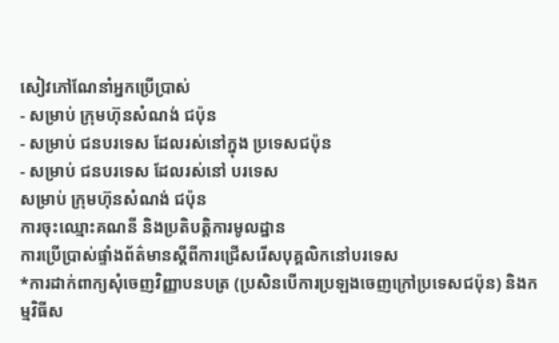សៀវភៅណែនាំអ្នកប្រើប្រាស់
- សម្រាប់ ក្រុមហ៊ុនសំណង់ ជប៉ុន
- សម្រាប់ ជនបរទេស ដែលរស់នៅក្នុង ប្រទេសជប៉ុន
- សម្រាប់ ជនបរទេស ដែលរស់នៅ បរទេស
សម្រាប់ ក្រុមហ៊ុនសំណង់ ជប៉ុន
ការចុះឈ្មោះគណនី និងប្រតិបត្តិការមូលដ្ឋាន
ការប្រើប្រាស់ផ្ទាំងព័ត៌មានស្តីពីការជ្រើសរើសបុគ្គលិកនៅបរទេស
*ការដាក់ពាក្យសុំចេញវិញ្ញាបនបត្រ (ប្រសិនបើការប្រឡងចេញក្រៅប្រទេសជប៉ុន) និងកម្មវិធីស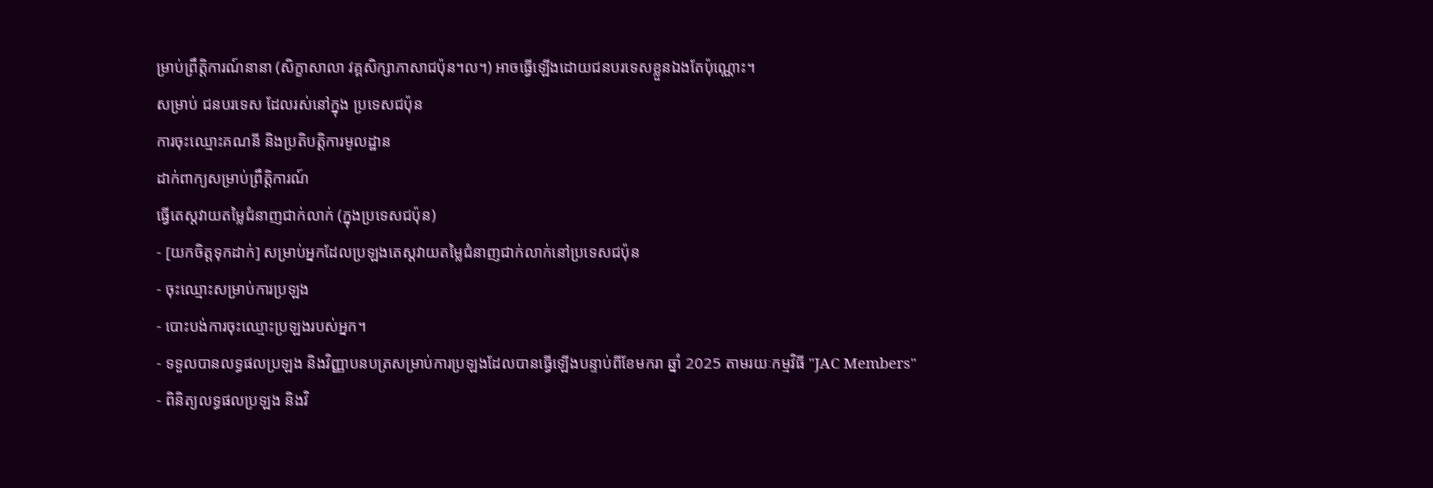ម្រាប់ព្រឹត្តិការណ៍នានា (សិក្ខាសាលា វគ្គសិក្សាភាសាជប៉ុន។ល។) អាចធ្វើឡើងដោយជនបរទេសខ្លួនឯងតែប៉ុណ្ណោះ។
សម្រាប់ ជនបរទេស ដែលរស់នៅក្នុង ប្រទេសជប៉ុន
ការចុះឈ្មោះគណនី និងប្រតិបត្តិការមូលដ្ឋាន
ដាក់ពាក្យសម្រាប់ព្រឹត្តិការណ៍
ធ្វើតេស្តវាយតម្លៃជំនាញជាក់លាក់ (ក្នុងប្រទេសជប៉ុន)
- [យកចិត្តទុកដាក់] សម្រាប់អ្នកដែលប្រឡងតេស្តវាយតម្លៃជំនាញជាក់លាក់នៅប្រទេសជប៉ុន
- ចុះឈ្មោះសម្រាប់ការប្រឡង
- បោះបង់ការចុះឈ្មោះប្រឡងរបស់អ្នក។
- ទទួលបានលទ្ធផលប្រឡង និងវិញ្ញាបនបត្រសម្រាប់ការប្រឡងដែលបានធ្វើឡើងបន្ទាប់ពីខែមករា ឆ្នាំ 2025 តាមរយៈកម្មវិធី "JAC Members"
- ពិនិត្យលទ្ធផលប្រឡង និងវិ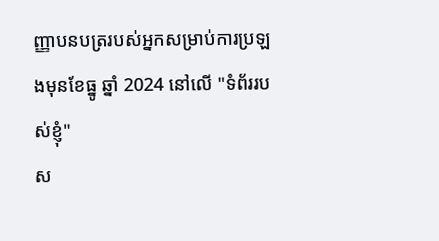ញ្ញាបនបត្ររបស់អ្នកសម្រាប់ការប្រឡងមុនខែធ្នូ ឆ្នាំ 2024 នៅលើ "ទំព័ររបស់ខ្ញុំ"
ស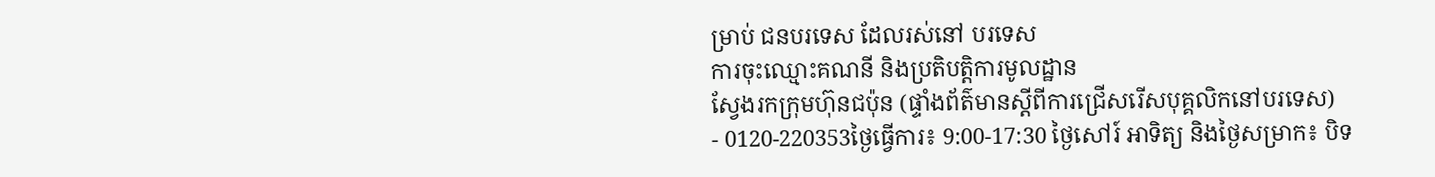ម្រាប់ ជនបរទេស ដែលរស់នៅ បរទេស
ការចុះឈ្មោះគណនី និងប្រតិបត្តិការមូលដ្ឋាន
ស្វែងរកក្រុមហ៊ុនជប៉ុន (ផ្ទាំងព័ត៌មានស្តីពីការជ្រើសរើសបុគ្គលិកនៅបរទេស)
- 0120-220353ថ្ងៃធ្វើការ៖ 9:00-17:30 ថ្ងៃសៅរ៍ អាទិត្យ និងថ្ងៃសម្រាក៖ បិទ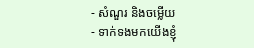- សំណួរ និងចម្លើយ
- ទាក់ទងមកយើងខ្ញុំ